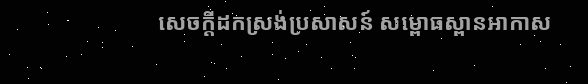សេចក្តីដកស្រង់ប្រសាសន៍ សម្ពោធស្ពានអាកាស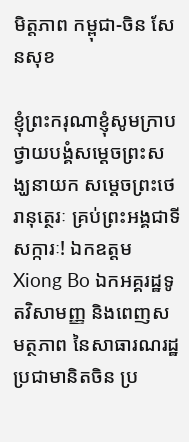មិត្តភាព កម្ពុជា-ចិន សែនសុខ

ខ្ញុំព្រះករុណាខ្ញុំសូមក្រាបថ្វាយបង្គំសម្តេចព្រះសង្ឃនាយក សម្តេចព្រះថេរានុត្ថេរៈ គ្រប់ព្រះអង្គជាទីសក្ការៈ! ឯកឧត្តម Xiong Bo ឯកអគ្គរដ្ឋទូតវិសាមញ្ញ និងពេញសមត្ថភាព នៃសាធារណរដ្ឋប្រជាមានិតចិន ប្រ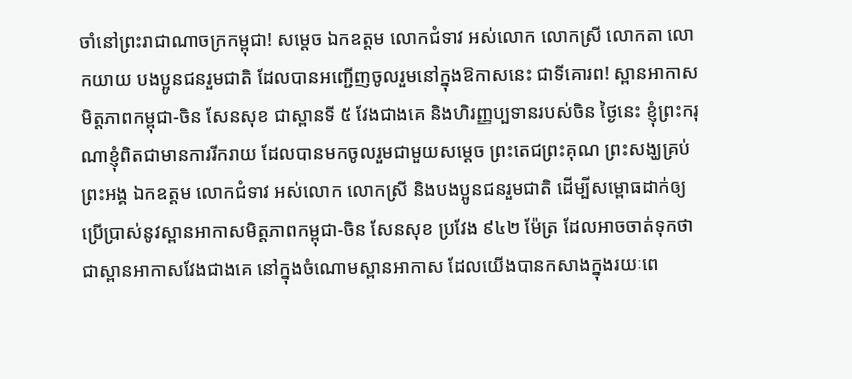ចាំនៅព្រះរាជាណាចក្រកម្ពុជា! សម្តេច ឯកឧត្តម លោកជំទាវ អស់លោក លោកស្រី លោកតា លោកយាយ បងប្អូនជនរួមជាតិ ដែលបានអញ្ជើញចូលរួមនៅក្នុងឱកាសនេះ ជាទីគោរព! ស្ពានអាកាសមិត្តភាពកម្ពុជា-ចិន សែនសុខ ជាស្ពានទី ៥ វែងជាងគេ និងហិរញ្ញប្បទានរបស់ចិន ថ្ងៃនេះ ខ្ញុំព្រះករុណាខ្ញុំពិតជាមានការរីករាយ ដែលបានមកចូលរួមជាមួយសម្តេច ព្រះតេជព្រះគុណ ព្រះសង្ឃគ្រប់ព្រះអង្គ ឯកឧត្តម លោកជំទាវ អស់លោក លោកស្រី និងបងប្អូនជនរួមជាតិ ដើម្បីសម្ពោធដាក់ឲ្យប្រើប្រាស់នូវស្ពានអាកាសមិត្តភាពកម្ពុជា-ចិន សែនសុខ ប្រវែង ៩៤២ ម៉ែត្រ ដែលអាចចាត់ទុកថា ជាស្ពានអាកាសវែងជាងគេ នៅក្នុងចំណោមស្ពានអាកាស ដែលយើងបានកសាងក្នុងរយៈពេ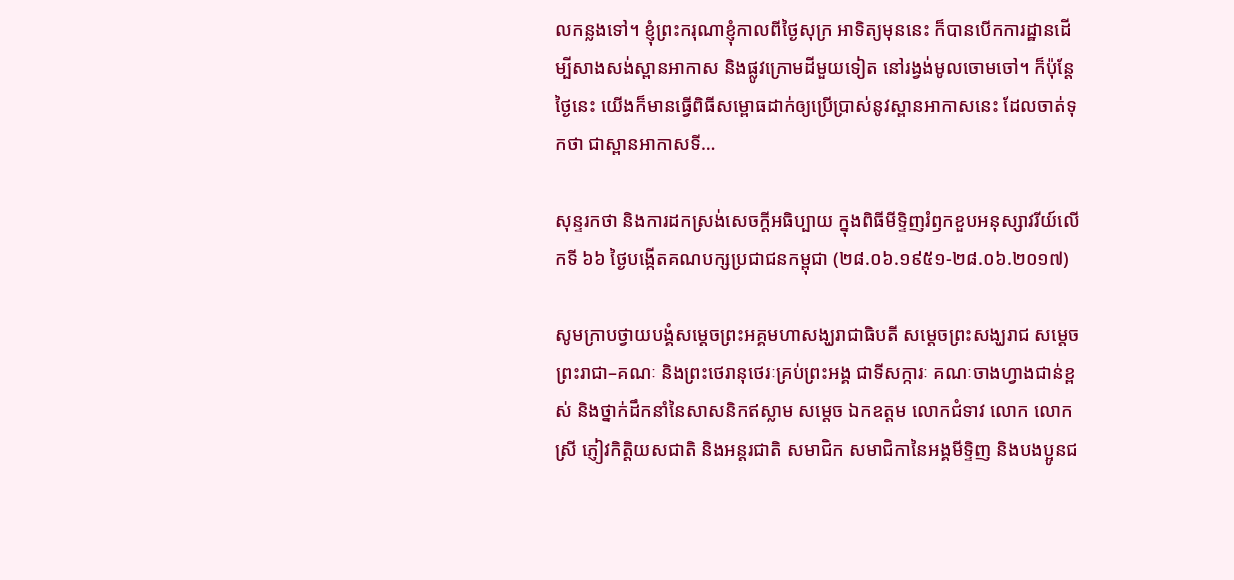លកន្លងទៅ។ ខ្ញុំព្រះករុណាខ្ញុំកាលពីថ្ងៃសុក្រ អាទិត្យមុននេះ ក៏បានបើកការដ្ឋានដើម្បីសាងសង់ស្ពានអាកាស និងផ្លូវក្រោមដីមួយទៀត នៅរង្វង់មូលចោមចៅ។ ក៏ប៉ុន្តែ ថ្ងៃនេះ យើងក៏មានធ្វើពិធីសម្ពោធដាក់ឲ្យប្រើប្រាស់នូវស្ពានអាកាសនេះ ដែលចាត់ទុកថា ជាស្ពានអាកាសទី…

សុន្ទរកថា និងការដកស្រង់សេចក្តីអធិប្បាយ ក្នុងពិធីមីទ្ទិញរំឭកខួបអនុស្សាវរីយ៍លើកទី ៦៦ ថ្ងៃបង្កើតគណបក្សប្រជាជនកម្ពុជា (២៨.០៦.១៩៥១-២៨.០៦.២០១៧)

សូមក្រាបថ្វាយបង្គំសម្តេចព្រះអគ្គមហាសង្ឃរាជាធិបតី សម្តេចព្រះសង្ឃរាជ សម្តេចព្រះរាជា–គណៈ និងព្រះថេរានុថេរៈគ្រប់ព្រះអង្គ ជាទីសក្ការៈ គណៈចាងហ្វាងជាន់ខ្ពស់ និងថ្នាក់ដឹកនាំនៃសាសនិកឥស្លាម សម្តេច ឯកឧត្តម លោកជំទាវ លោក លោកស្រី ភ្ញៀវកិត្តិយសជាតិ និងអន្តរជាតិ សមាជិក សមាជិកានៃអង្គមីទ្ទិញ និងបងប្អូនជ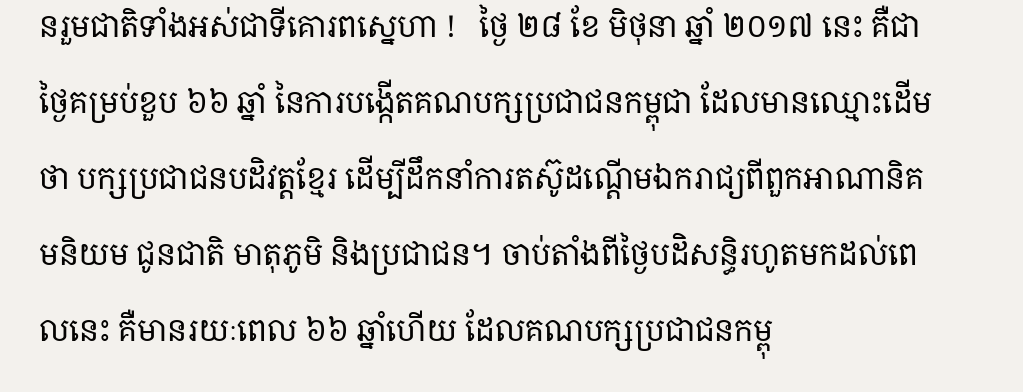នរួមជាតិទាំងអស់ជាទីគោរពស្នេហា !   ថ្ងៃ ២៨ ខែ មិថុនា ឆ្នាំ ២០១៧ នេះ គឺជាថ្ងៃគម្រប់ខួប ៦៦ ឆ្នាំ នៃការបង្កើតគណបក្សប្រជាជនកម្ពុជា ដែលមានឈ្មោះដើមថា បក្សប្រជាជនបដិវត្តខ្មែរ ដើម្បីដឹកនាំការតស៊ូដណ្តើមឯករាជ្យពីពួកអាណានិគមនិយម ជូនជាតិ មាតុភូមិ និងប្រជាជន។ ចាប់តាំងពីថ្ងៃបដិសន្ធិរហូតមកដល់ពេលនេះ គឺមានរយៈពេល ៦៦ ឆ្នាំហើយ ដែលគណបក្សប្រជាជនកម្ពុ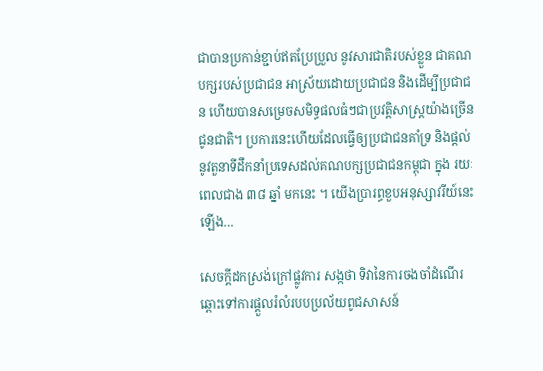ជាបានប្រកាន់ខ្ជាប់ឥតប្រែប្រួល នូវសារជាតិរបស់ខ្លួន ជាគណបក្សរបស់ប្រជាជន អាស្រ័យដោយប្រជាជន និងដើម្បីប្រជាជន ហើយបានសម្រេចសមិទ្ធផលធំៗជាប្រវត្តិសាស្រ្តយ៉ាងច្រើនជូនជាតិ។ ប្រការនេះហើយដែលធ្វើឲ្យប្រជាជនគាំទ្រ និងផ្តល់នូវតួនាទីដឹកនាំប្រទេសដល់គណបក្សប្រជាជនកម្ពុជា ក្នុង រយៈពេលជាង ៣៨ ឆ្នាំ មកនេះ ។ យើងប្រារព្ធខួបអនុស្សាវរីយ៍នេះឡើង…

សេចក្តីដកស្រង់ក្រៅផ្លូវការ សង្កថា ទិវានៃការចងចាំដំណើរឆ្ពោះទៅការផ្តួលរំលំរបបប្រល័យពូជសាសន៍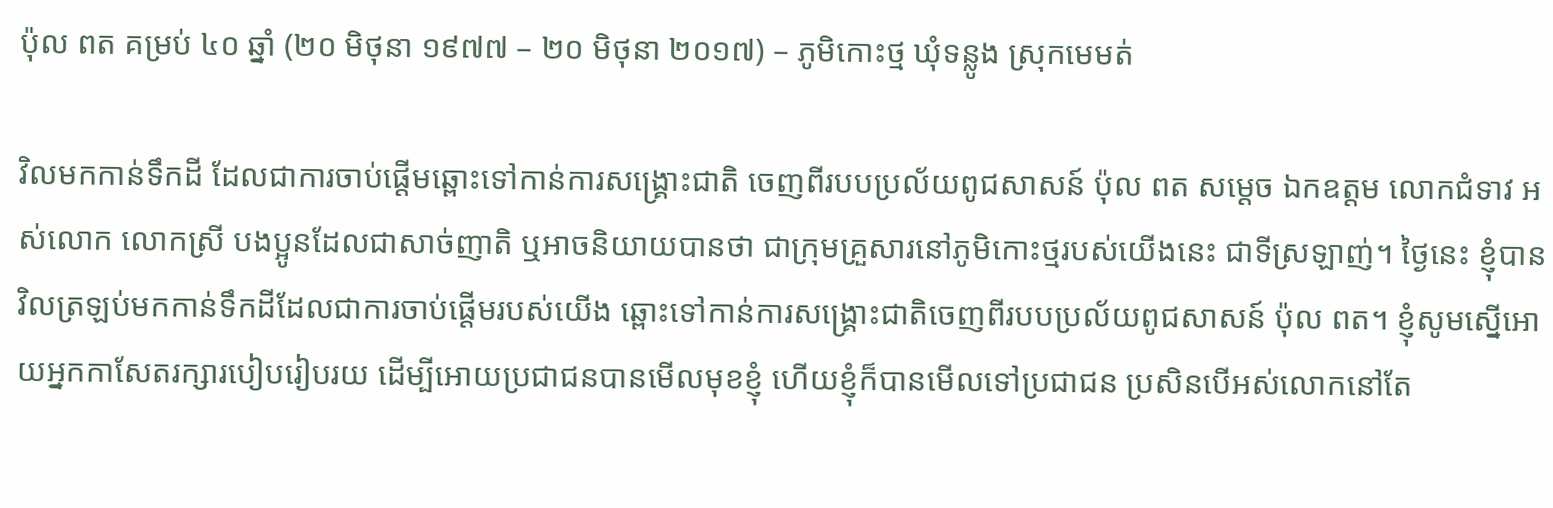ប៉ុល ពត គម្រប់ ៤០ ឆ្នាំ (២០ មិថុនា ១៩៧៧ – ២០ មិថុនា ២០១៧) – ភូមិកោះថ្ម ឃុំទន្លូង ស្រុកមេមត់

វិលមកកាន់ទឹកដី ដែលជាការចាប់ផ្ដើមឆ្ពោះទៅកាន់ការសង្រ្គោះជាតិ ចេញពីរបបប្រល័យពូជសាសន៍ ប៉ុល ពត សម្ដេច ឯកឧត្តម លោកជំទាវ អស់លោក លោកស្រី បងប្អូនដែលជាសាច់ញាតិ ឬអាចនិយាយបានថា ជាក្រុមគ្រួសារនៅភូមិកោះថ្មរបស់យើងនេះ ជាទីស្រឡាញ់។ ថ្ងៃនេះ ខ្ញុំបានវិលត្រឡប់មកកាន់ទឹកដីដែលជាការចាប់ផ្ដើមរបស់យើង ឆ្ពោះទៅកាន់ការសង្រ្គោះជាតិចេញពីរបបប្រល័យពូជសាសន៍ ប៉ុល ពត។ ខ្ញុំសូមស្នើអោយអ្នកកាសែតរក្សារបៀបរៀបរយ ដើម្បីអោយប្រជាជនបានមើលមុខខ្ញុំ ហើយខ្ញុំក៏បានមើលទៅប្រជាជន ប្រសិនបើអស់លោកនៅតែ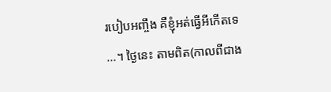របៀបអញ្ចឹង គឺខ្ញុំអត់ធ្វើអីកើតទេ …។ ថ្ងៃនេះ តាមពិត(កាលពីជាង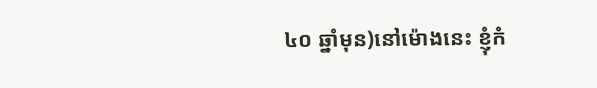៤០ ឆ្នាំមុន)នៅម៉ោងនេះ ខ្ញុំកំ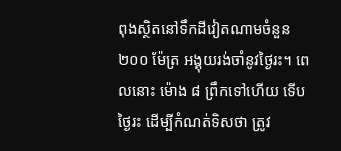ពុងស្ថិតនៅទឹកដីវៀតណាមចំនួន ២០០ ម៉ែត្រ អង្គុយរង់ចាំនូវថ្ងៃរះ។ ពេលនោះ ម៉ោង ៨ ព្រឹកទៅហើយ ទើបថ្ងៃរះ ដើម្បីកំណត់ទិសថា ត្រូវ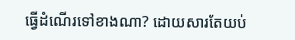ធ្វើដំណើរទៅខាងណា? ដោយសារតែយប់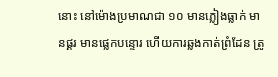នោះ នៅម៉ោងប្រមាណជា ១០ មានភ្លៀងធ្លាក់ មានផ្គរ មានផ្លេកបន្ទោរ ហើយការឆ្លងកាត់ព្រំដែន ត្រូ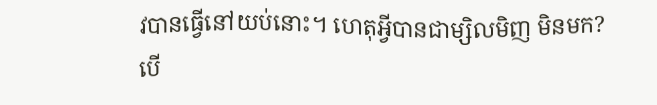វបានធ្វើនៅយប់នោះ។ ហេតុអ្វីបានជាម្សិលមិញ មិនមក? បើ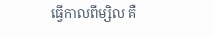ធ្វើកាលពីម្សិល គឺ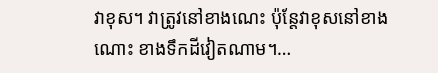វាខុស។ វាត្រូវនៅខាងណេះ ប៉ុន្តែវាខុសនៅខាងណោះ ខាងទឹកដីវៀតណាម។…